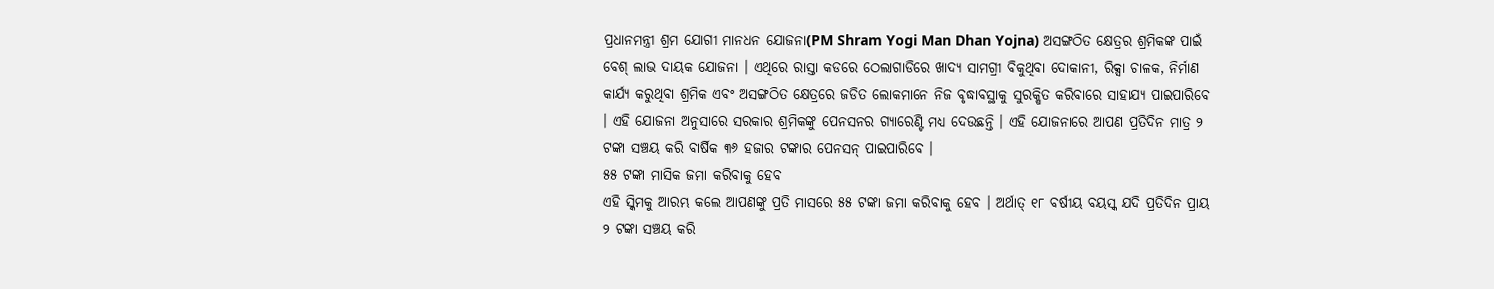ପ୍ରଧାନମନ୍ତ୍ରୀ ଶ୍ରମ ଯୋଗୀ ମାନଧନ ଯୋଜନା(PM Shram Yogi Man Dhan Yojna) ଅସଙ୍ଗଠିତ କ୍ଷେତ୍ରର ଶ୍ରମିକଙ୍କ ପାଇଁ ବେଶ୍ ଲାଭ ଦାୟକ ଯୋଜନା । ଏଥିରେ ରାସ୍ତା କଡରେ ଠେଲାଗାଡିରେ ଖାଦ୍ୟ ସାମଗ୍ରୀ ବିକୁଥିବା ଦୋକାନୀ, ରିକ୍ସା ଚାଳକ, ନିର୍ମାଣ କାର୍ଯ୍ୟ କରୁଥିବା ଶ୍ରମିକ ଏବଂ ଅସଙ୍ଗଠିତ କ୍ଷେତ୍ରରେ ଜଡିତ ଲୋକମାନେ ନିଜ ବୃଦ୍ଧାବସ୍ଥାକୁ ସୁରକ୍ଷିତ କରିବାରେ ସାହାଯ୍ୟ ପାଇପାରିବେ । ଏହି ଯୋଜନା ଅନୁସାରେ ସରକାର ଶ୍ରମିକଙ୍କୁ ପେନସନର ଗ୍ୟାରେଣ୍ଟି ମଧ୍ୟ ଦେଉଛନ୍ତି । ଏହି ଯୋଜନାରେ ଆପଣ ପ୍ରତିଦିନ ମାତ୍ର ୨ ଟଙ୍କା ସଞ୍ଚୟ କରି ବାର୍ଷିକ ୩୬ ହଜାର ଟଙ୍କାର ପେନସନ୍ ପାଇପାରିବେ ।
୫୫ ଟଙ୍କା ମାସିକ ଜମା କରିବାକୁ ହେବ
ଏହି ସ୍କିମକୁ ଆରମ୍ଭ କଲେ ଆପଣଙ୍କୁ ପ୍ରତି ମାସରେ ୫୫ ଟଙ୍କା ଜମା କରିବାକୁ ହେବ । ଅର୍ଥାତ୍ ୧୮ ବର୍ଷୀୟ ବୟସ୍କ ଯଦି ପ୍ରତିଦିନ ପ୍ରାୟ ୨ ଟଙ୍କା ସଞ୍ଚୟ କରି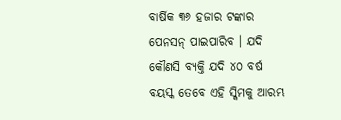ବାର୍ଷିକ ୩୬ ହଜାର ଟଙ୍କାର ପେନସନ୍ ପାଇପାରିବ । ଯଦି କୌଣସି ବ୍ୟକ୍ତି ଯଦି ୪୦ ବର୍ଷ ବୟସ୍କ ତେବେ ଏହି ସ୍କିମକୁ ଆରମ୍ଭ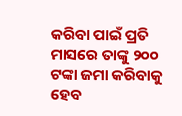କରିବା ପାଇଁ ପ୍ରତି ମାସରେ ତାଙ୍କୁ ୨୦୦ ଟଙ୍କା ଜମା କରିବାକୁ ହେବ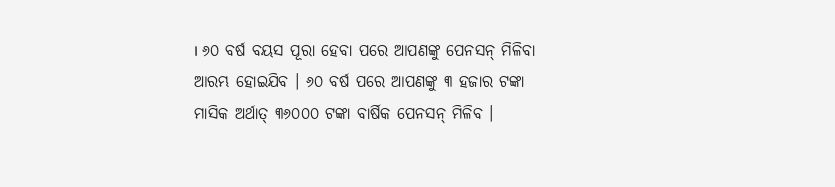। ୬୦ ବର୍ଷ ବୟସ ପୂରା ହେବା ପରେ ଆପଣଙ୍କୁ ପେନସନ୍ ମିଳିବା ଆରମ୍ଭ ହୋଇଯିବ । ୬୦ ବର୍ଷ ପରେ ଆପଣଙ୍କୁ ୩ ହଜାର ଟଙ୍କା ମାସିକ ଅର୍ଥାତ୍ ୩୬୦୦୦ ଟଙ୍କା ବାର୍ଷିକ ପେନସନ୍ ମିଳିବ ।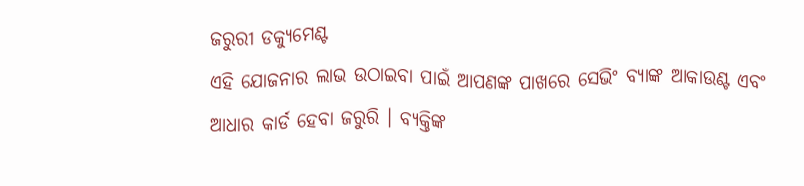ଜରୁରୀ ଡକ୍ୟୁମେଣ୍ଟ
ଏହି ଯୋଜନାର ଲାଭ ଉଠାଇବା ପାଇଁ ଆପଣଙ୍କ ପାଖରେ ସେଭିଂ ବ୍ୟାଙ୍କ ଆକାଉଣ୍ଟ ଏବଂ ଆଧାର କାର୍ଡ ହେବା ଜରୁରି । ବ୍ୟକ୍ତିଙ୍କ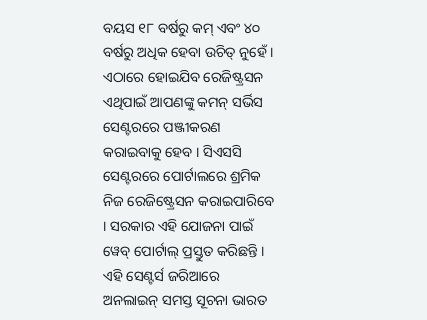ବୟସ ୧୮ ବର୍ଷରୁ କମ୍ ଏବଂ ୪୦ ବର୍ଷରୁ ଅଧିକ ହେବା ଉଚିତ୍ ନୁହେଁ ।
ଏଠାରେ ହୋଇଯିବ ରେଜିଷ୍ଟ୍ରସନ
ଏଥିପାଇଁ ଆପଣଙ୍କୁ କମନ୍ ସର୍ଭିସ ସେଣ୍ଟରରେ ପଞ୍ଜୀକରଣ କରାଇବାକୁ ହେବ । ସିଏସସି ସେଣ୍ଟରରେ ପୋର୍ଟାଲରେ ଶ୍ରମିକ ନିଜ ରେଜିଷ୍ଟ୍ରେସନ କରାଇପାରିବେ । ସରକାର ଏହି ଯୋଜନା ପାଇଁ ୱେବ୍ ପୋର୍ଟାଲ୍ ପ୍ରସ୍ତୁତ କରିଛନ୍ତି । ଏହି ସେଣ୍ଟର୍ସ ଜରିଆରେ ଅନଲାଇନ୍ ସମସ୍ତ ସୂଚନା ଭାରତ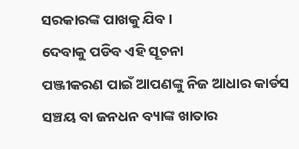ସରକାରଙ୍କ ପାଖକୁ ଯିବ ।
ଦେବାକୁ ପଡିବ ଏହି ସୂଚନା
ପଞ୍ଜୀକରଣ ପାଇଁ ଆପଣଙ୍କୁ ନିଜ ଆଧାର କାର୍ଡସ ସଞ୍ଚୟ ବା ଜନଧନ ବ୍ୟାଙ୍କ ଖାତାର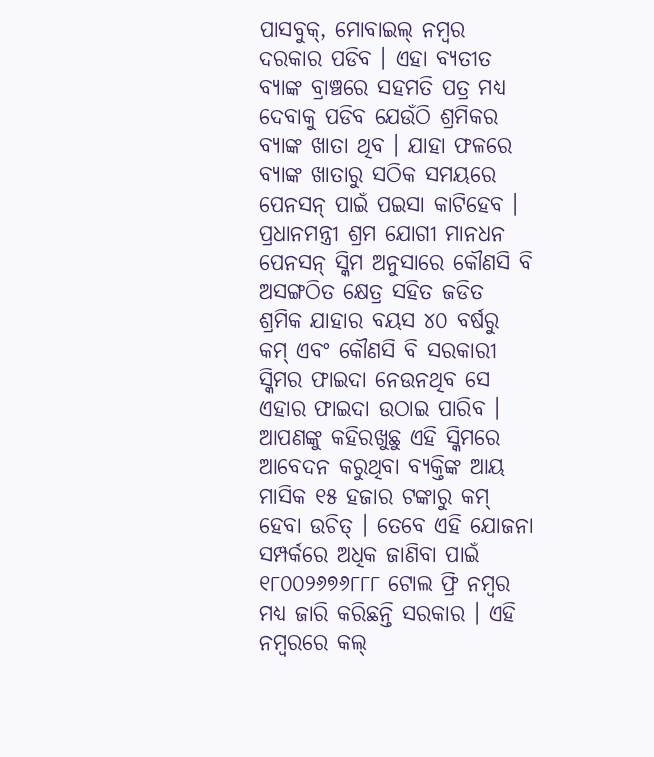ପାସବୁକ୍, ମୋବାଇଲ୍ ନମ୍ବର ଦରକାର ପଡିବ । ଏହା ବ୍ୟତୀତ ବ୍ୟାଙ୍କ ବ୍ରାଞ୍ଚରେ ସହମତି ପତ୍ର ମଧ୍ୟ ଦେବାକୁ ପଡିବ ଯେଉଁଠି ଶ୍ରମିକର ବ୍ୟାଙ୍କ ଖାତା ଥିବ । ଯାହା ଫଳରେ ବ୍ୟାଙ୍କ ଖାତାରୁ ସଠିକ ସମୟରେ ପେନସନ୍ ପାଇଁ ପଇସା କାଟିହେବ ।
ପ୍ରଧାନମନ୍ତ୍ରୀ ଶ୍ରମ ଯୋଗୀ ମାନଧନ ପେନସନ୍ ସ୍କିମ ଅନୁସାରେ କୌଣସି ବି ଅସଙ୍ଗଠିତ କ୍ଷେତ୍ର ସହିତ ଜଡିତ ଶ୍ରମିକ ଯାହାର ବୟସ ୪୦ ବର୍ଷରୁ କମ୍ ଏବଂ କୌଣସି ବି ସରକାରୀ ସ୍କିମର ଫାଇଦା ନେଉନଥିବ ସେ ଏହାର ଫାଇଦା ଉଠାଇ ପାରିବ । ଆପଣଙ୍କୁ କହିରଖୁଛୁ ଏହି ସ୍କିମରେ ଆବେଦନ କରୁଥିବା ବ୍ୟକ୍ତିଙ୍କ ଆୟ ମାସିକ ୧୫ ହଜାର ଟଙ୍କାରୁ କମ୍ ହେବା ଉଚିତ୍ । ତେବେ ଏହି ଯୋଜନା ସମ୍ପର୍କରେ ଅଧିକ ଜାଣିବା ପାଇଁ ୧୮୦୦୨୬୭୬୮୮୮ ଟୋଲ ଫ୍ରି ନମ୍ବର ମଧ୍ୟ ଜାରି କରିଛନ୍ତି ସରକାର । ଏହି ନମ୍ବରରେ କଲ୍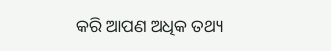କରି ଆପଣ ଅଧିକ ତଥ୍ୟ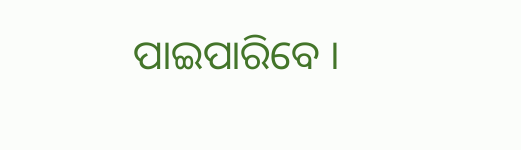ପାଇପାରିବେ ।